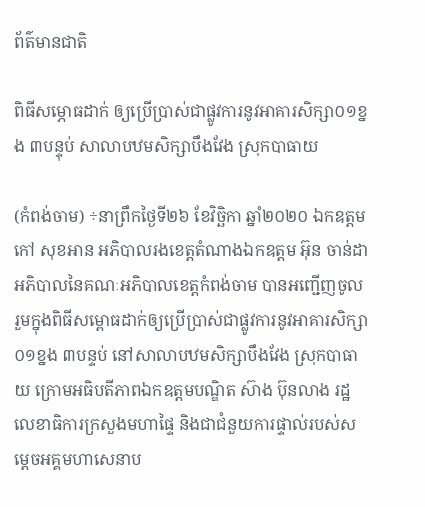ព័ត៌មានជាតិ

ពិធីសម្ភោធដាក់ ឲ្យប្រើប្រាស់ជាផ្លូវការនូវអាគារសិក្សា០១ខ្នង ៣បន្ទុប់ សាលាបឋមសិក្សាបឹងវែង ស្រុកបាធាយ

(កំពង់ចាម) ÷នាព្រឹកថ្ងៃទី២៦ ខែវិច្ឆិកា ឆ្នាំ២០២០ ឯកឧត្ដម កៅ សុខអាន អភិបាលរងខេត្តតំណាងឯកឧត្តម អ៊ុន ចាន់ដា អភិបាលនៃគណៈអភិបាលខេត្តកំពង់ចាម បានអញ្ជើញចូលរួមក្នុងពិធីសម្ពោធដាក់ឲ្យប្រើប្រាស់ជាផ្លូវការនូវអាគារសិក្សា០១ខ្នង ៣បន្ទប់ នៅសាលាបឋមសិក្សាបឹងវែង ស្រុកបាធាយ ក្រោមអធិបតីភាពឯកឧត្តមបណ្ឌិត ស៊ាង ប៊ុនលាង រដ្ឋលេខាធិការក្រសួងមហាផ្ទៃ និងជាជំនួយការផ្ទាល់របស់សម្តេចអគ្គមហាសេនាប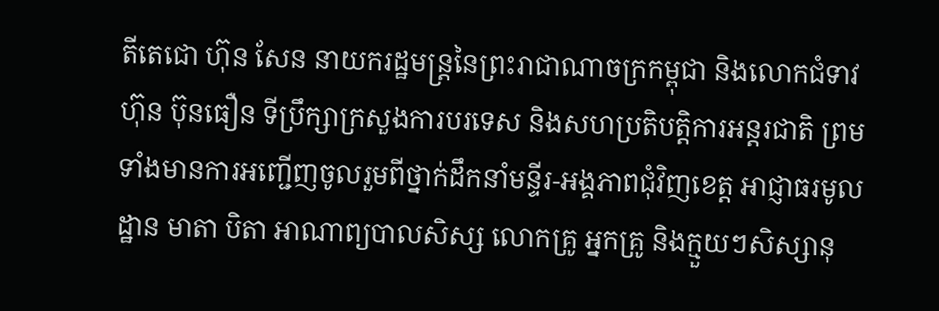តីតេជោ ហ៊ុន សែន នាយករដ្ឋមន្ត្រនៃព្រះរាជាណាចក្រកម្ពុជា និងលោកជំទាវ ហ៊ុន ប៊ុនធឿន ទីប្រឹក្សាក្រសួងការបរទេស និងសហប្រតិបត្តិការអន្តរជាតិ ព្រមទាំងមានការអញ្ជើញចូលរួមពីថ្នាក់ដឹកនាំមន្ទីរ-អង្គភាពជុំវិញខេត្ត អាជ្ញាធរមូលដ្ឋាន មាតា បិតា អាណាព្យបាលសិស្ស លោកគ្រូ អ្នកគ្រូ និងក្មួយៗសិស្សានុ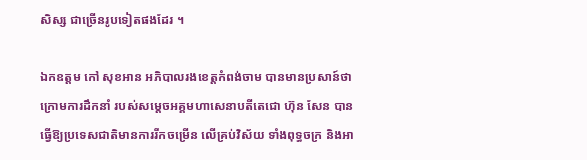សិស្ស ជាច្រើនរូបទៀតផងដែរ ។

ឯកឧត្តម កៅ សុខអាន អភិបាលរងខេត្តកំពង់ចាម បានមានប្រសាន៍ថា ក្រោមការដឹកនាំ របស់សម្តេចអគ្គមហាសេនាបតីតេជោ ហ៊ុន សែន បានធ្វើឱ្យប្រទេសជាតិមានការរីកចម្រើន លើគ្រប់វិស័យ ទាំងពុទ្ធចក្រ និងអា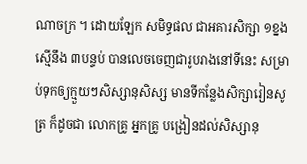ណាចក្រ ។ ដោយឡែក សមិទ្ធផល ជាអគារសិក្សា ១ខ្នង ស្មើនឹង ៣បន្ទប់ បានលេចចេញជារូបរាងនៅទីនេះ សម្រាប់ទុកឲ្យក្មួយៗសិស្សានុសិស្ស មានទីកន្លែងសិក្សារៀនសូត្រ ក៏ដូចជា លោកគ្រូ អ្នកគ្រូ បង្រៀនដល់សិស្សានុ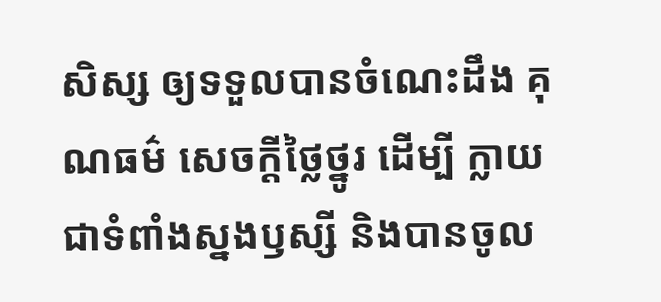សិស្ស ឲ្យទទួលបានចំណេះដឹង គុណធម៌ សេចក្តីថ្លៃថ្នូរ ដើម្បី ក្លាយជាទំពាំងស្នងឫស្សី និងបានចូល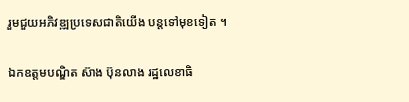រួមជួយអភិវឌ្ឍប្រទេសជាតិយើង បន្តទៅមុខទៀត ។

ឯកឧត្តមបណ្ឌិត ស៊ាង ប៊ុនលាង រដ្ឋលេខាធិ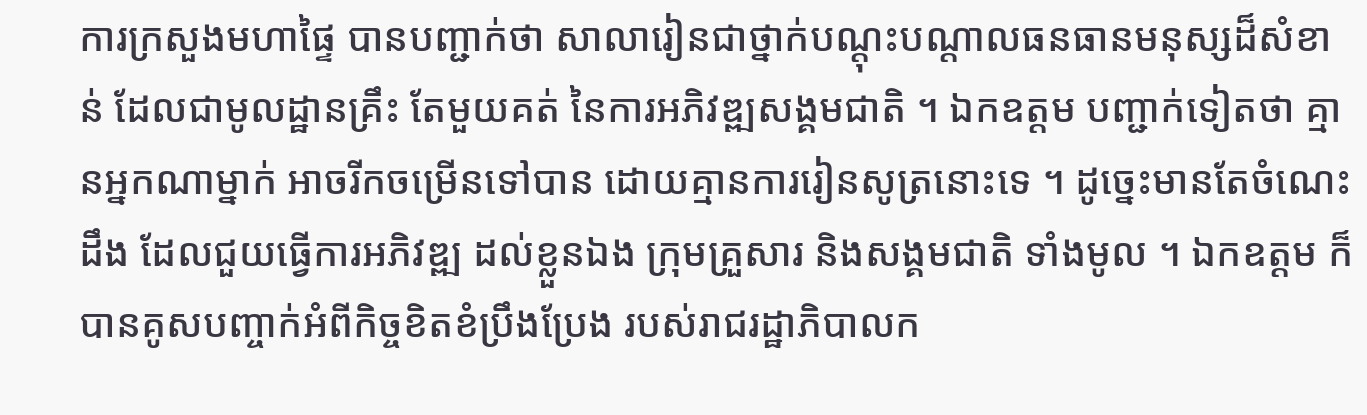ការក្រសួងមហាផ្ទៃ បានបញ្ជាក់ថា សាលារៀនជាថ្នាក់បណ្តុះបណ្តាលធនធានមនុស្សដ៏សំខាន់ ដែលជាមូលដ្ឋានគ្រឹះ តែមួយគត់ នៃការអភិវឌ្ឍសង្គមជាតិ ។ ឯកឧត្ដម បញ្ជាក់ទៀតថា គ្មានអ្នកណាម្នាក់ អាចរីកចម្រើនទៅបាន ដោយគ្មានការរៀនសូត្រនោះទេ ។ ដូច្នេះមានតែចំណេះដឹង ដែលជួយធ្វើការអភិវឌ្ឍ ដល់ខ្លួនឯង ក្រុមគ្រួសារ និងសង្គមជាតិ ទាំងមូល ។ ឯកឧត្ដម ក៏បានគូសបញ្ចាក់អំពីកិច្ចខិតខំប្រឹងប្រែង របស់រាជរដ្ឋាភិបាលក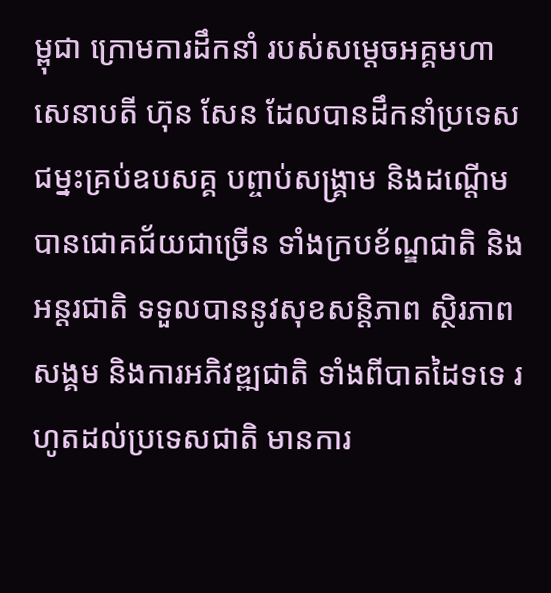ម្ពុជា ក្រោមការដឹកនាំ របស់សម្តេចអគ្គមហាសេនាបតី ហ៊ុន សែន ដែលបានដឹកនាំប្រទេសជម្នះគ្រប់ឧបសគ្គ បព្ចាប់សង្គ្រាម និងដណ្ដើម បានជោគជ័យជាច្រើន ទាំងក្របខ័ណ្ឌជាតិ និងអន្តរជាតិ ទទួលបាននូវសុខសន្តិភាព ស្ថិរភាពសង្គម និងការអភិវឌ្ឍជាតិ ទាំងពីបាតដៃទទេ រហូតដល់ប្រទេសជាតិ មានការ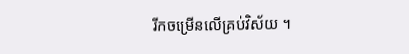រីកចម្រើនលើគ្រប់វិស័យ ។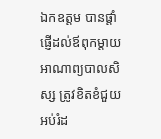ឯកឧត្ដម បានផ្តាំផ្ញើដល់ឪពុកម្តាយ អាណាព្យបាលសិស្ស ត្រូវខិតខំជួយអប់រំដ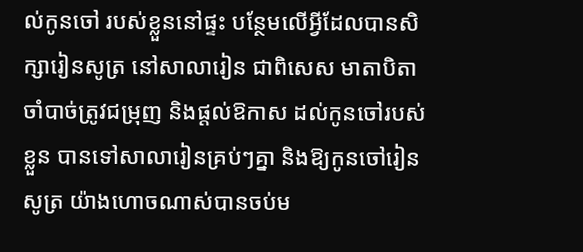ល់កូនចៅ របស់ខ្លួននៅផ្ទះ បន្ថែមលើអ្វីដែលបានសិក្សារៀនសូត្រ នៅសាលារៀន ជាពិសេស មាតាបិតា ចាំបាច់ត្រូវជម្រុញ និងផ្តល់ឱកាស ដល់កូនចៅរបស់ខ្លួន បានទៅសាលារៀនគ្រប់ៗគ្នា និងឱ្យកូនចៅរៀនសូត្រ យ៉ាងហោចណាស់បានចប់ម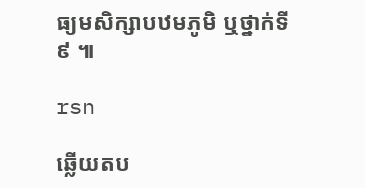ធ្យមសិក្សាបឋមភូមិ ឬថ្នាក់ទី៩ ៕

rsn

ឆ្លើយតប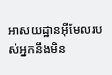អាសយដ្ឋានអ៊ីមែលរបស់អ្នកនឹងមិន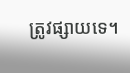ត្រូវផ្សាយទេ។